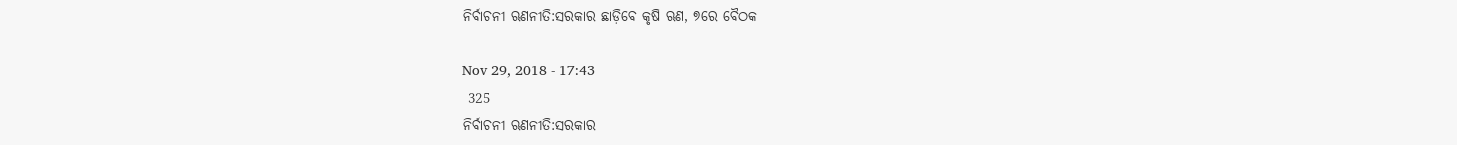ନିର୍ବାଚନୀ ଋଣନୀତି:ସରକାର ଛାଡ଼ିବେ କୃଷି ଋଣ, ୭ରେ ବୈଠକ

Nov 29, 2018 - 17:43
 325
ନିର୍ବାଚନୀ ଋଣନୀତି:ସରକାର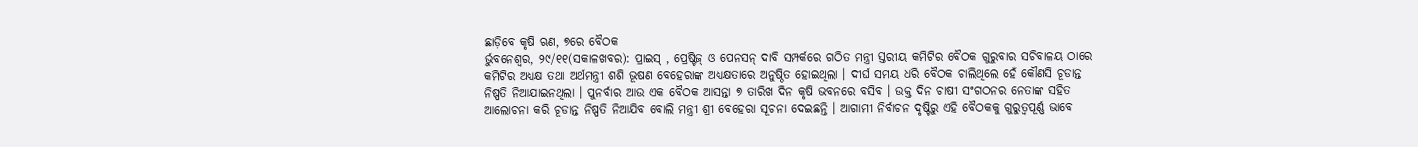ଛାଡ଼ିବେ କୃଷି ଋଣ, ୭ରେ ବୈଠକ
ର୍ଭୁବନେଶ୍ୱର, ୨୯/୧୧(ସକାଳଖବର): ପ୍ରାଇସ୍ , ପ୍ରେଷ୍ଟିଜ୍ ଓ ପେନସନ୍ ଦାବି ସମ୍ପର୍କରେ ଗଠିତ ମନ୍ତ୍ରୀ ସ୍ତରୀୟ କମିଟିର ବୈଠକ ଗୁରୁବାର ସଚିବାଳୟ ଠାରେ କମିଟିର ଅଧ୍ୟକ୍ଷ ତଥା ଅର୍ଥମନ୍ତ୍ରୀ ଶଶି ଭୂଷଣ ବେହେରାଙ୍କ ଅଧ୍ୟକ୍ଷତାରେ ଅନୁଷ୍ଠିତ ହୋଇଥିଲା । ଦୀର୍ଘ ସମୟ ଧରି ବୈଠକ ଚାଲିଥିଲେ ହେଁ କୌଣସି ଚୂଡାନ୍ତ ନିଷ୍ପତି ନିଆଯାଇନଥିଲା । ପୁନର୍ବାର ଆଉ ଏକ ବୈଠକ ଆସନ୍ତା ୭ ତାରିଖ ଦିନ କୃଷି ଭବନରେ ବସିବ । ଉକ୍ତ ଦିନ ଚାଷୀ ସଂଗଠନର ନେତାଙ୍କ ସହିତ ଆଲୋଚନା କରି ଚୂଡାନ୍ତ ନିଷ୍ପତି ନିଆଯିବ ବୋଲି ମନ୍ତ୍ରୀ ଶ୍ରୀ ବେହେରା ସୂଚନା ଦେଇଛନ୍ତି । ଆଗାମୀ ନିର୍ବାଚନ ଦୃଷ୍ଟିରୁ ଏହି ବୈଠକକୁ ଗୁରୁତ୍ୱପୂର୍ଣ୍ଣ ଭାବେ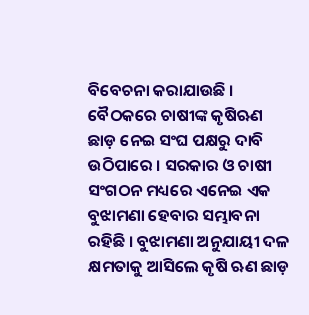ବିବେଚନା କରାଯାଉଛି । ବୈଠକରେ ଚାଷୀଙ୍କ କୃଷିଋଣ ଛାଡ଼ ନେଇ ସଂଘ ପକ୍ଷରୁ ଦାବି ଉଠିପାରେ । ସରକାର ଓ ଚାଷୀ ସଂଗଠନ ମଧ୍ୟରେ ଏନେଇ ଏକ ବୁଝାମଣା ହେବାର ସମ୍ଭାବନା ରହିଛି । ବୁଝାମଣା ଅନୁଯାୟୀ ଦଳ କ୍ଷମତାକୁ ଆସିଲେ କୃଷି ଋଣ ଛାଡ଼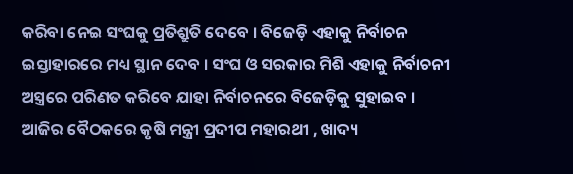କରିବା ନେଇ ସଂଘକୁ ପ୍ରତିଶ୍ରୁତି ଦେବେ । ବିଜେଡ଼ି ଏହାକୁ ନିର୍ବାଚନ ଇସ୍ତାହାରରେ ମଧ୍ୟ ସ୍ଥାନ ଦେବ । ସଂଘ ଓ ସରକାର ମିଶି ଏହାକୁ ନିର୍ବାଚନୀ ଅସ୍ତ୍ରରେ ପରିଣତ କରିବେ ଯାହା ନିର୍ବାଚନରେ ବିଜେଡ଼ିକୁ ସୁହାଇବ । ଆଜିର ବୈଠକରେ କୃଷି ମନ୍ତ୍ରୀ ପ୍ରଦୀପ ମହାରଥୀ , ଖାଦ୍ୟ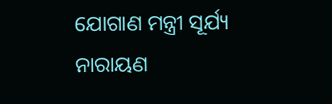ଯୋଗାଣ ମନ୍ତ୍ରୀ ସୂର୍ଯ୍ୟ ନାରାୟଣ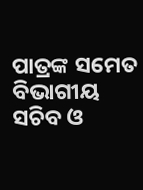ପାତ୍ରଙ୍କ ସମେତ ବିଭାଗୀୟ ସଚିବ ଓ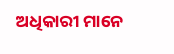ଅଧିକାରୀ ମାନେ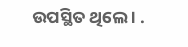ଉପସ୍ଥିତ ଥିଲେ । .